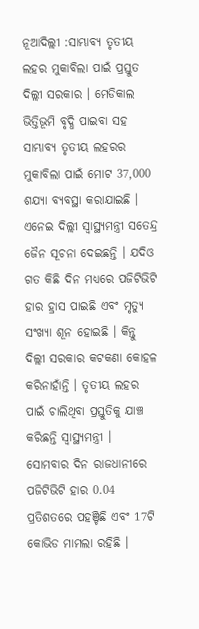ନୂଆଦିଲ୍ଲୀ :ସାମ୍ଭାବ୍ୟ ତୃତୀୟ ଲହର ମୁକାବିଲା ପାଇଁ ପ୍ରସ୍ତୁତ ଦିଲ୍ଲୀ ସରକାର । ମେଡିକାଲ ଭିତ୍ତିଭୂମି ବୃଦ୍ଧି ପାଇବା ସହ ସାମ୍ଭାବ୍ୟ ତୃତୀୟ ଲହରର ମୁକାବିଲା ପାଇଁ ମୋଟ 37,000 ଶଯ୍ୟା ବ୍ୟବସ୍ଥା କରାଯାଇଛି । ଏନେଇ ଦିଲ୍ଲୀ ସ୍ୱାସ୍ଥ୍ୟମନ୍ତ୍ରୀ ସତେନ୍ଦ୍ର ଜୈନ ସୂଚନା ଦେଇଛନ୍ତି । ଯଦିଓ ଗତ କିଛି ଦିନ ମଧ୍ୟରେ ପଜିଟିଭିଟି ହାର ହ୍ରାସ ପାଇଛି ଏବଂ ମୃତ୍ୟୁ ସଂଖ୍ୟା ଶୂନ ହୋଇଛି । କିନ୍ତୁ ଦିଲ୍ଲୀ ସରକାର କଟକଣା କୋହଳ କରିନାହାଁନ୍ତି । ତୃତୀୟ ଲହର ପାଇଁ ଚାଲିଥିବା ପ୍ରସ୍ତୁତିକୁ ଯାଞ୍ଚ କରିଛନ୍ତି ସ୍ବାସ୍ଥ୍ୟମନ୍ତ୍ରୀ ।
ସୋମବାର ଦିନ ରାଜଧାନୀରେ ପଜିଟିଭିଟି ହାର 0.04 ପ୍ରତିଶତରେ ପହଞ୍ଚିଛି ଏବଂ 17ଟି କୋଭିଡ ମାମଲା ରହିଛି ।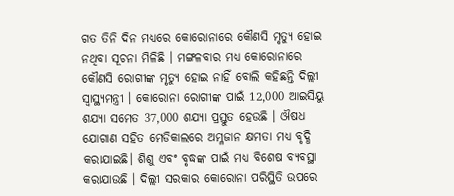ଗତ ତିନି ଦିନ ମଧ୍ୟରେ କୋରୋନାରେ କୌଣସି ମୃତ୍ୟୁ ହୋଇ ନଥିବା ସୂଚନା ମିଳିଛି । ମଙ୍ଗଳବାର ମଧ୍ୟ କୋରୋନାରେ କୌଣସି ରୋଗୀଙ୍କ ମୃତ୍ୟୁ ହୋଇ ନାହିଁ ବୋଲି କହିଛନ୍ତି ଦିଲ୍ଲୀ ସ୍ବାସ୍ଥ୍ୟମନ୍ତ୍ରୀ । କୋରୋନା ରୋଗୀଙ୍କ ପାଇଁ 12,000 ଆଇସିୟୁ ଶଯ୍ୟା ସମେତ 37,000 ଶଯ୍ୟା ପ୍ରସ୍ତୁତ ହେଉଛି । ଔଷଧ ଯୋଗାଣ ସହିତ ମେଡିକାଲରେ ଅମ୍ଳଜାନ କ୍ଷମତା ମଧ୍ୟ ବୃଦ୍ଧି କରାଯାଇଛି। ଶିଶୁ ଏବଂ ବୃଦ୍ଧଙ୍କ ପାଇଁ ମଧ୍ୟ ବିଶେଷ ବ୍ୟବସ୍ଥା କରାଯାଉଛି । ଦିଲ୍ଲୀ ସରକାର କୋରୋନା ପରିସ୍ଥିତି ଉପରେ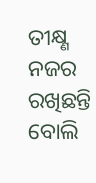ତୀକ୍ଷ୍ଣ ନଜର ରଖିଛନ୍ତି ବୋଲି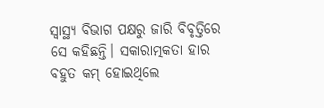ସ୍ୱାସ୍ଥ୍ୟ ବିଭାଗ ପକ୍ଷରୁ ଜାରି ବିବୃତ୍ତିରେ ସେ କହିଛନ୍ତି। ସକାରାତ୍ମକତା ହାର ବହୁତ କମ୍ ହୋଇଥିଲେ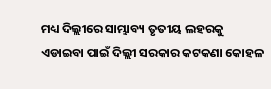ମଧ୍ୟ ଦିଲ୍ଲୀରେ ସାମ୍ଭାବ୍ୟ ତୃତୀୟ ଲହରକୁ ଏଡାଇବା ପାଇଁ ଦିଲ୍ଲୀ ସରକାର କଟକଣା କୋହଳ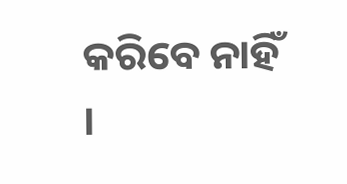କରିବେ ନାହିଁ ।